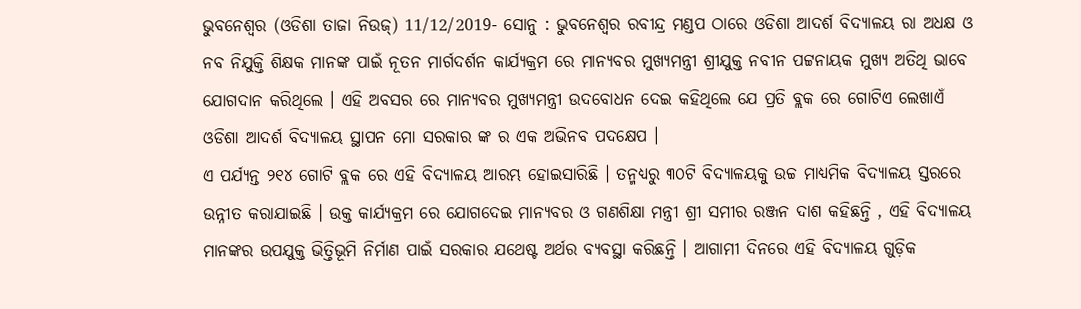ଭୁବନେଶ୍ୱର (ଓଡିଶା ତାଜା ନିଉଜ୍) 11/12/2019- ସୋନୁ : ଭୁବନେଶ୍ୱର ରବୀନ୍ଦ୍ର ମଣ୍ଡପ ଠାରେ ଓଡିଶା ଆଦର୍ଶ ବିଦ୍ୟାଳୟ ରା ଅଧକ୍ଷ ଓ ନବ ନିଯୁକ୍ତି ଶିକ୍ଷକ ମାନଙ୍କ ପାଇଁ ନୂତନ ମାର୍ଗଦର୍ଶନ କାର୍ଯ୍ୟକ୍ରମ ରେ ମାନ୍ୟବର ମୁଖ୍ୟମନ୍ତ୍ରୀ ଶ୍ରୀଯୁକ୍ତ ନବୀନ ପଟ୍ଟନାୟକ ମୁଖ୍ୟ ଅତିଥି ଭାବେ ଯୋଗଦାନ କରିଥିଲେ । ଏହି ଅବସର ରେ ମାନ୍ୟବର ମୁଖ୍ୟମନ୍ତ୍ରୀ ଉଦବୋଧନ ଦେଇ କହିଥିଲେ ଯେ ପ୍ରତି ବ୍ଲକ ରେ ଗୋଟିଏ ଲେଖାଏଁ ଓଡିଶା ଆଦର୍ଶ ବିଦ୍ୟାଳୟ ସ୍ଥାପନ ମୋ ସରକାର ଙ୍କ ର ଏକ ଅଭିନବ ପଦକ୍ଷେପ ।
ଏ ପର୍ଯ୍ୟନ୍ତ ୨୧୪ ଗୋଟି ବ୍ଲକ ରେ ଏହି ବିଦ୍ୟାଳୟ ଆରମ୍ଭ ହୋଇସାରିଛି । ତନ୍ମଧ୍ୟରୁ ୩୦ଟି ବିଦ୍ୟାଳୟକୁ ଉଚ୍ଚ ମାଧ୍ୟମିକ ବିଦ୍ୟାଳୟ ସ୍ତରରେ ଉନ୍ନୀତ କରାଯାଇଛି । ଉକ୍ତ କାର୍ଯ୍ୟକ୍ରମ ରେ ଯୋଗଦେଇ ମାନ୍ୟବର ଓ ଗଣଶିକ୍ଷା ମନ୍ତ୍ରୀ ଶ୍ରୀ ସମୀର ରଞ୍ଜନ ଦାଶ କହିଛନ୍ତି , ଏହି ବିଦ୍ୟାଳୟ ମାନଙ୍କର ଉପଯୁକ୍ତ ଭିତ୍ତିଭୂମି ନିର୍ମାଣ ପାଇଁ ସରକାର ଯଥେଷ୍ଟ ଅର୍ଥର ବ୍ୟବସ୍ଥା କରିଛନ୍ତି । ଆଗାମୀ ଦିନରେ ଏହି ବିଦ୍ୟାଳୟ ଗୁଡ଼ିକ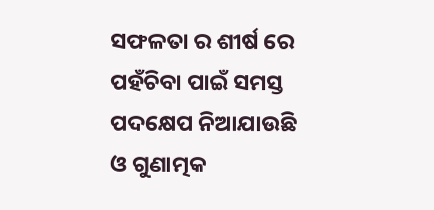ସଫଳତା ର ଶୀର୍ଷ ରେ ପହଁଚିବା ପାଇଁ ସମସ୍ତ ପଦକ୍ଷେପ ନିଆଯାଉଛି ଓ ଗୁଣାତ୍ମକ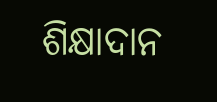ଶିକ୍ଷାଦାନ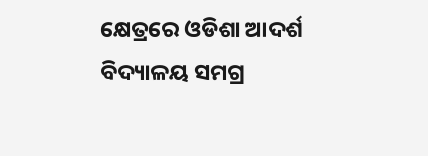କ୍ଷେତ୍ରରେ ଓଡିଶା ଆଦର୍ଶ ବିଦ୍ୟାଳୟ ସମଗ୍ର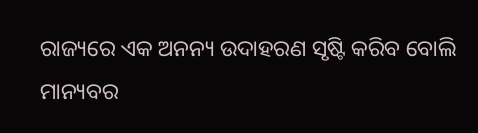ରାଜ୍ୟରେ ଏକ ଅନନ୍ୟ ଉଦାହରଣ ସୃଷ୍ଟି କରିବ ବୋଲି ମାନ୍ୟବର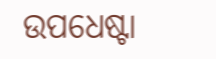ଉପଧେଷ୍ଟା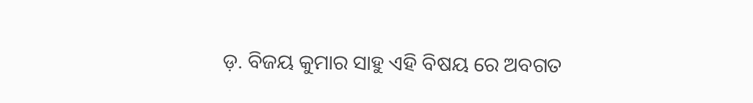ଡ଼. ବିଜୟ କୁମାର ସାହୁ ଏହି ବିଷୟ ରେ ଅବଗତ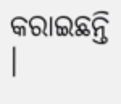କରାଇଛନ୍ତି ।